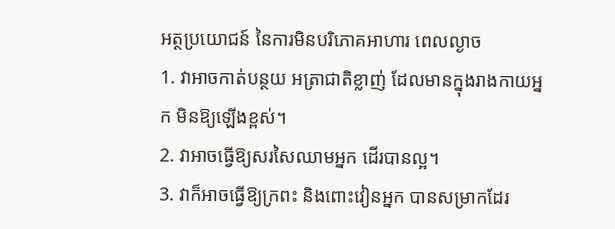អត្ថប្រយោជន៍ នៃការមិនបរិភោគអាហារ ពេលល្ងាច
1. វាអាចកាត់បន្ថយ អត្រាជាតិខ្លាញ់ ដែលមានក្នុងរាងកាយអ្នក មិនឱ្យឡើងខ្ពស់។
2. វាអាចធ្វើឱ្យសរសៃឈាមអ្នក ដើរបានល្អ។
3. វាក៏អាចធ្វើឱ្យក្រពះ និងពោះវៀនអ្នក បានសម្រាកដែរ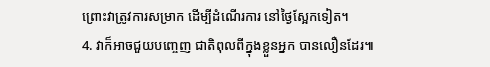ព្រោះវាត្រូវការសម្រាក ដើម្បីដំណើរការ នៅថ្ងៃស្អែកទៀត។
4. វាក៏អាចជួយបញ្ចេញ ជាតិពុលពីក្នុងខ្លួនអ្នក បានលឿនដែរ៕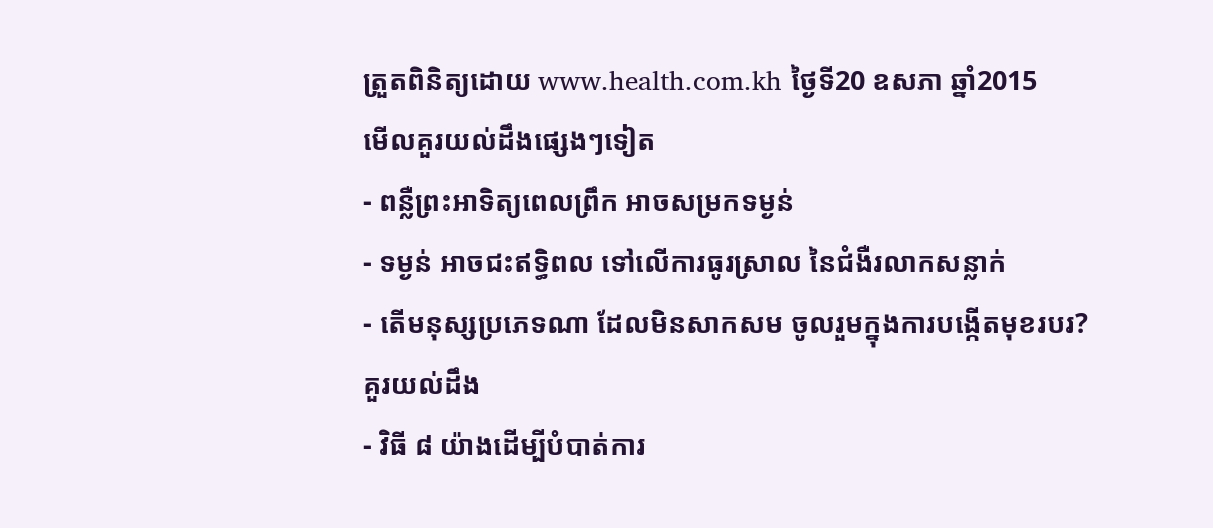ត្រួតពិនិត្យដោយ www.health.com.kh ថ្ងៃទី20 ឧសភា ឆ្នាំ2015
មើលគួរយល់ដឹងផ្សេងៗទៀត
- ពន្លឺព្រះអាទិត្យពេលព្រឹក អាចសម្រកទម្ងន់
- ទម្ងន់ អាចជះឥទ្ធិពល ទៅលើការធូរស្រាល នៃជំងឺរលាកសន្លាក់
- តើមនុស្សប្រភេទណា ដែលមិនសាកសម ចូលរួមក្នុងការបង្កើតមុខរបរ?
គួរយល់ដឹង
- វិធី ៨ យ៉ាងដើម្បីបំបាត់ការ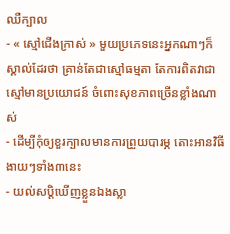ឈឺក្បាល
- « ស្មៅជើងក្រាស់ » មួយប្រភេទនេះអ្នកណាៗក៏ស្គាល់ដែរថា គ្រាន់តែជាស្មៅធម្មតា តែការពិតវាជាស្មៅមានប្រយោជន៍ ចំពោះសុខភាពច្រើនខ្លាំងណាស់
- ដើម្បីកុំឲ្យខួរក្បាលមានការព្រួយបារម្ភ តោះអានវិធីងាយៗទាំង៣នេះ
- យល់សប្តិឃើញខ្លួនឯងស្លា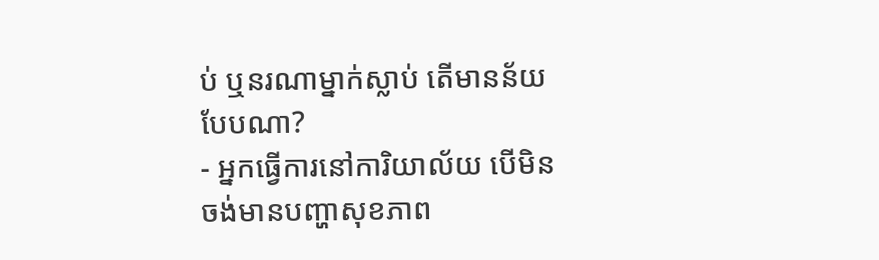ប់ ឬនរណាម្នាក់ស្លាប់ តើមានន័យបែបណា?
- អ្នកធ្វើការនៅការិយាល័យ បើមិនចង់មានបញ្ហាសុខភាព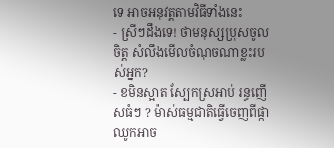ទេ អាចអនុវត្តតាមវិធីទាំងនេះ
- ស្រីៗដឹងទេ! ថាមនុស្សប្រុសចូលចិត្ត សំលឹងមើលចំណុចណាខ្លះរបស់អ្នក?
- ខមិនស្អាត ស្បែកស្រអាប់ រន្ធញើសធំៗ ? ម៉ាស់ធម្មជាតិធ្វើចេញពីផ្កាឈូកអាច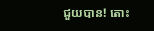ជួយបាន! តោះ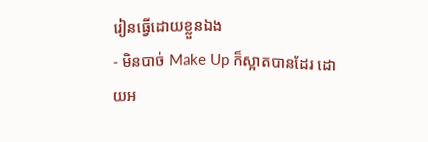រៀនធ្វើដោយខ្លួនឯង
- មិនបាច់ Make Up ក៏ស្អាតបានដែរ ដោយអ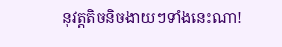នុវត្តតិចនិចងាយៗទាំងនេះណា!